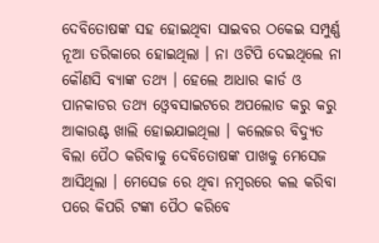ଦେବିତୋଷଙ୍କ ସହ ହୋଇଥିବା ସାଇବର ଠକେଇ ସମ୍ପୁର୍ଣ୍ଣ ନୂଆ ତରିକାରେ ହୋଇଥିଲା । ନା ଓଟିପି ଦେଇଥିଲେ ନା କୌଣସି ବ୍ୟାଙ୍କ ତଥ୍ୟ । ହେଲେ ଆଧାର କାର୍ଡ ଓ ପାନକାଡର ତଥ୍ୟ ଓ୍ବେବସାଇଟରେ ଅପଲୋଡ କରୁ କରୁ ଆକାଉଣ୍ଟ ଖାଲି ହୋଇଯାଇଥିଲା । କଲେଜର ବିଦ୍ୟୁତ ବିଲା ପୈଠ କରିବାକୁ ଦେବିତୋଷଙ୍କ ପାଖକୁ ମେସେଜ ଆସିଥିଲା । ମେସେଜ ରେ ଥିବା ନମ୍ବରରେ କଲ କରିବା ପରେ କିପରି ଟଙ୍କା ପୈଠ କରିବେ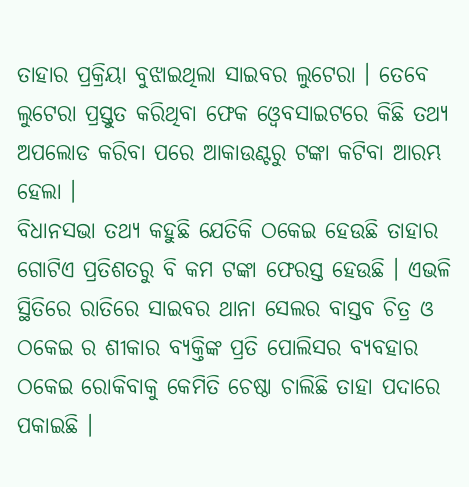ତାହାର ପ୍ରକ୍ରିୟା ବୁଝାଇଥିଲା ସାଇବର ଲୁଟେରା । ତେବେ ଲୁଟେରା ପ୍ରସ୍ତୁତ କରିଥିବା ଫେକ ଓ୍ବେବସାଇଟରେ କିଛି ତଥ୍ୟ ଅପଲୋଡ କରିବା ପରେ ଆକାଉଣ୍ଟରୁ ଟଙ୍କା କଟିବା ଆରମ୍ଭ ହେଲା ।
ବିଧାନସଭା ତଥ୍ୟ କହୁଛି ଯେତିକି ଠକେଇ ହେଉଛି ତାହାର ଗୋଟିଏ ପ୍ରତିଶତରୁ ବି କମ ଟଙ୍କା ଫେରସ୍ତ ହେଉଛି । ଏଭଳି ସ୍ଥିତିରେ ରାତିରେ ସାଇବର ଥାନା ସେଲର ବାସ୍ତବ ଚିତ୍ର ଓ ଠକେଇ ର ଶୀକାର ବ୍ୟକ୍ତିଙ୍କ ପ୍ରତି ପୋଲିସର ବ୍ୟବହାର ଠକେଇ ରୋକିବାକୁ କେମିତି ଚେଷ୍ଠା ଚାଲିଛି ତାହା ପଦାରେ ପକାଇଛି ।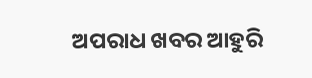ଅପରାଧ ଖବର ଆହୁରି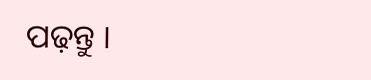ପଢ଼ନ୍ତୁ ।